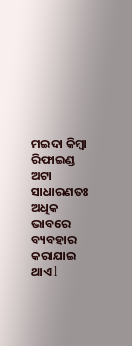ମଇଦା କିମ୍ବା ରିଫାଇଣ୍ଡ ଅଟା ସାଧାରଣତଃ ଅଧିକ ଭାବରେ ବ୍ୟବହାର କରାଯାଇ ଥାଏ l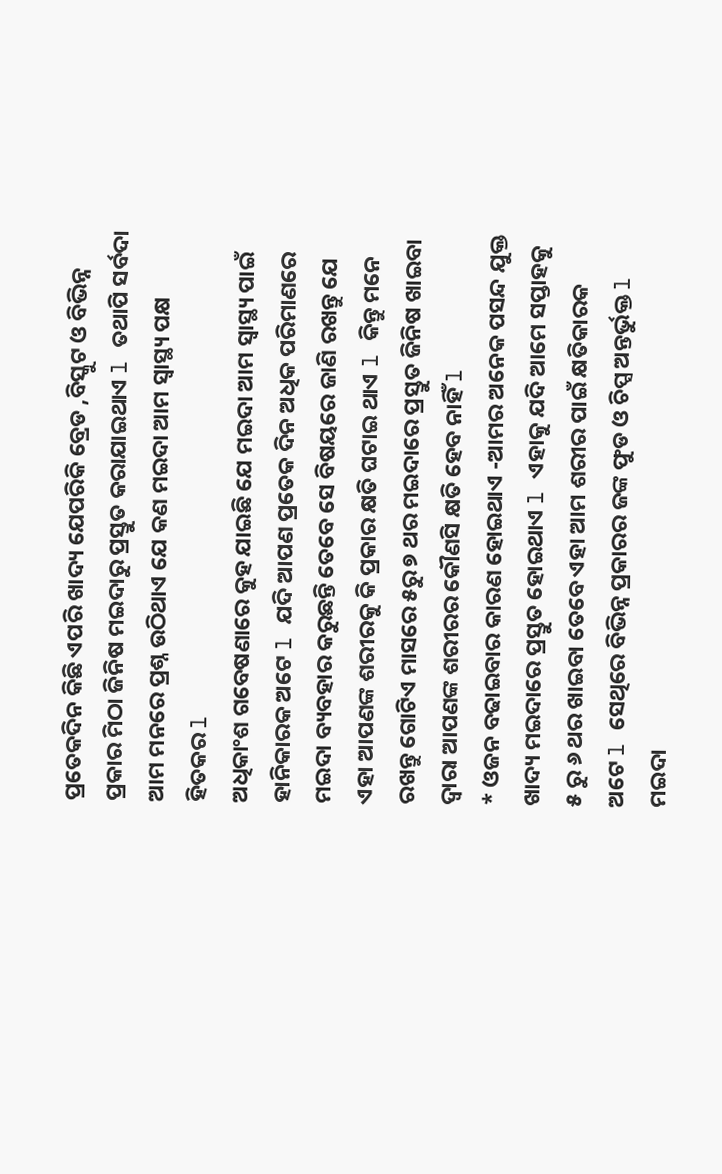ପ୍ରତେକଦିନ କିଛି ଏପରି ଖାଦ୍ୟ ଯେପରିକି ବ୍ରେଡ ,ବିସ୍କୁଟ ଓ ବିଭିନ୍ନ ପ୍ରକାର ମିଠା ଜିନିଷ ମଇଦାରୁ ପ୍ରସ୍ତୁତ କରାଯାଇଥାଏ l ତଥାପି ସର୍ବଦା ଆମ ମନରେ ପ୍ରଶ୍ନ ଉଠିଥାଏ ଯେ କଣ ମଇଦା ଆମ ସ୍ୱାସ୍ଥ୍ୟ ପକ୍ଷ ହିତକର l
ଅଧିକାଂଶ ଗବେଷଣାରେ କୁହ ଯାଇଛି ଯେ ମଇଦା ଆମ ସ୍ୱାସ୍ଥ୍ୟ ପାଇଁ ହାନିକାରକ ଅଟେ l ଯଦି ଆପଣ ପ୍ରତେକ ଦିନ ଅଧିକ ପରିମାଣରେ ମଇଦା ବ୍ୟବହାର କରୁଛନ୍ତି ତେବେ ସେ ବିଷୟରେ ଜାଣି ରଖନ୍ତୁ ଯେ ଏହା ଆପଣଙ୍କ ଶରୀରକୁ କି ପ୍ରକାର କ୍ଷତି ଘଟାଇ ଥାଏ l କିନ୍ତୁ ମନେ ରଖନ୍ତୁ ଗୋଟିଏ ମାସରେ ୫ରୁ ୭ ଥର ମଇଦାରେ ପ୍ରସ୍ତୁତ ଜିନିଷ ଖାଇବା ଦ୍ୱାରା ଆପଣଙ୍କ ଶରୀରର କୌଣସି କ୍ଷତି ହେବ ନାହିଁ l
* ଓଜନ ବଢାଇବାର କାରଣ ହୋଇଥାଏ -ଆମର ଅନେକ ପସନ୍ଦ ଯୁକ୍ତ ଖାଦ୍ୟ ମଇଦାରେ ପ୍ରସ୍ତୁତ ହୋଇଥାଏ l ଏହାକୁ ଯଦି ଆମେ ସପ୍ତାହକୁ ୫ ରୁ ୬ ଥର ଖାଇବା ତେବେ ଏହା ଆମ ଶରୀର ପାଇଁ କ୍ଷତିକାରକ ଅଟେ l ସେଥିରେ ବିଭିନ୍ନ ପ୍ରକାରର ଜଙ୍କ ଫୁଡ ଓ ଚିପ୍ସ ଅନ୍ତର୍ଭୁକ୍ତ l ମଇଦା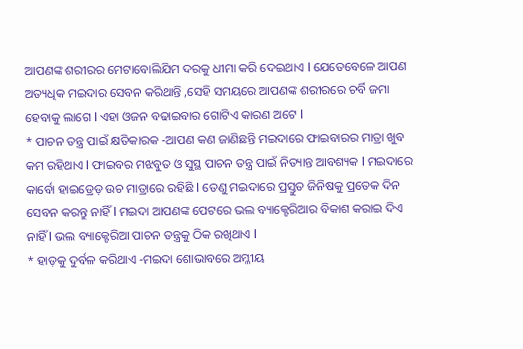ଆପଣଙ୍କ ଶରୀରର ମେଟାବୋଲିଯିମ ଦରକୁ ଧୀମା କରି ଦେଇଥାଏ l ଯେତେବେଳେ ଆପଣ ଅତ୍ୟଧିକ ମଇଦାର ସେବନ କରିଥାନ୍ତି ,ସେହି ସମୟରେ ଆପଣଙ୍କ ଶରୀରରେ ଚର୍ବି ଜମା ହେବାକୁ ଲାଗେ l ଏହା ଓଜନ ବଢାଇବାର ଗୋଟିଏ କାରଣ ଅଟେ l
* ପାଚନ ତନ୍ତ୍ର ପାଇଁ କ୍ଷତିକାରକ -ଆପଣ କଣ ଜାଣିଛନ୍ତି ମଇଦାରେ ଫାଇବାରର ମାତ୍ରା ଖୁବ କମ ରହିଥାଏ l ଫାଇବର ମଝବୁତ ଓ ସୁସ୍ଥ ପାଚନ ତନ୍ତ୍ର ପାଇଁ ନିତ୍ୟାନ୍ତ ଆବଶ୍ୟକ l ମଇଦାରେ କାର୍ବୋ ହାଇଡ୍ରେଡ଼ ଉଚ ମାତ୍ରାରେ ରହିଛି l ତେଣୁ ମଇଦାରେ ପ୍ରସ୍ତୁତ ଜିନିଷକୁ ପ୍ରତେକ ଦିନ ସେବନ କରନ୍ତୁ ନାହିଁ l ମଇଦା ଆପଣଙ୍କ ପେଟରେ ଭଲ ବ୍ୟାକ୍ଟେରିଆର ବିକାଶ କରାଇ ଦିଏ ନାହିଁ l ଭଲ ବ୍ୟାକ୍ଟେରିଆ ପାଚନ ତନ୍ତ୍ରକୁ ଠିକ ରଖିଥାଏ l
* ହାଡ଼କୁ ଦୁର୍ବଳ କରିଥାଏ -ମଇଦା ଶୋଭାବରେ ଅମ୍ଳୀୟ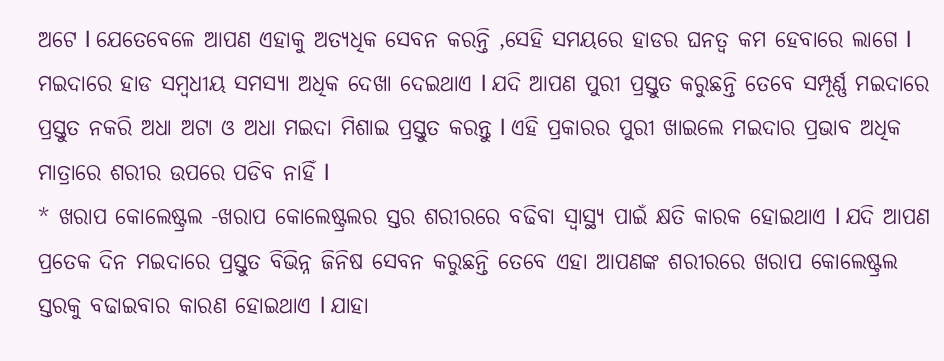ଅଟେ l ଯେତେବେଳେ ଆପଣ ଏହାକୁ ଅତ୍ୟଧିକ ସେବନ କରନ୍ତି ,ସେହି ସମୟରେ ହାଡର ଘନତ୍ଵ କମ ହେବାରେ ଲାଗେ l ମଇଦାରେ ହାଡ ସମ୍ବଧୀୟ ସମସ୍ୟା ଅଧିକ ଦେଖା ଦେଇଥାଏ l ଯଦି ଆପଣ ପୁରୀ ପ୍ରସ୍ତୁତ କରୁଛନ୍ତି ତେବେ ସମ୍ପୂର୍ଣ୍ଣ ମଇଦାରେ ପ୍ରସ୍ତୁତ ନକରି ଅଧା ଅଟା ଓ ଅଧା ମଇଦା ମିଶାଇ ପ୍ରସ୍ତୁତ କରନ୍ତୁ l ଏହି ପ୍ରକାରର ପୁରୀ ଖାଇଲେ ମଇଦାର ପ୍ରଭାବ ଅଧିକ ମାତ୍ରାରେ ଶରୀର ଉପରେ ପଡିବ ନାହିଁ l
* ଖରାପ କୋଲେଷ୍ଟ୍ରଲ -ଖରାପ କୋଲେଷ୍ଟ୍ରଲର ସ୍ତର ଶରୀରରେ ବଢିବା ସ୍ୱାସ୍ଥ୍ୟ ପାଇଁ କ୍ଷତି କାରକ ହୋଇଥାଏ l ଯଦି ଆପଣ ପ୍ରତେକ ଦିନ ମଇଦାରେ ପ୍ରସ୍ତୁତ ବିଭିନ୍ନ ଜିନିଷ ସେବନ କରୁଛନ୍ତି ତେବେ ଏହା ଆପଣଙ୍କ ଶରୀରରେ ଖରାପ କୋଲେଷ୍ଟ୍ରଲ ସ୍ତରକୁ ବଢାଇବାର କାରଣ ହୋଇଥାଏ l ଯାହା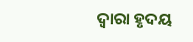ଦ୍ୱାରା ହୃଦୟ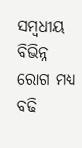ସମ୍ବଧୀୟ ବିଭିନ୍ନ ରୋଗ ମଧ୍ୟ ବଢି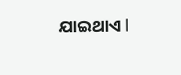ଯାଇଥାଏ l